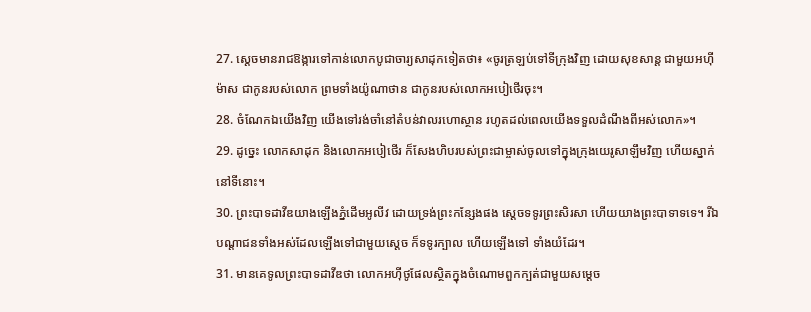27. ស្ដេចមានរាជឱង្ការទៅកាន់លោកបូជាចារ្យសាដុកទៀតថា៖ «ចូរត្រឡប់ទៅទីក្រុងវិញ ដោយសុខសាន្ត ជាមួយអហ៊ីម៉ាស ជាកូនរបស់លោក ព្រមទាំងយ៉ូណាថាន ជាកូនរបស់លោកអបៀថើរចុះ។
28. ចំណែកឯយើងវិញ យើងទៅរង់ចាំនៅតំបន់វាលរហោស្ថាន រហូតដល់ពេលយើងទទួលដំណឹងពីអស់លោក»។
29. ដូច្នេះ លោកសាដុក និងលោកអបៀថើរ ក៏សែងហិបរបស់ព្រះជាម្ចាស់ចូលទៅក្នុងក្រុងយេរូសាឡឹមវិញ ហើយស្នាក់នៅទីនោះ។
30. ព្រះបាទដាវីឌយាងឡើងភ្នំដើមអូលីវ ដោយទ្រង់ព្រះកន្សែងផង ស្ដេចទទូរព្រះសិរសា ហើយយាងព្រះបាទាទទេ។ រីឯបណ្ដាជនទាំងអស់ដែលឡើងទៅជាមួយស្ដេច ក៏ទទូរក្បាល ហើយឡើងទៅ ទាំងយំដែរ។
31. មានគេទូលព្រះបាទដាវីឌថា លោកអហ៊ីថូផែលស្ថិតក្នុងចំណោមពួកក្បត់ជាមួយសម្ដេច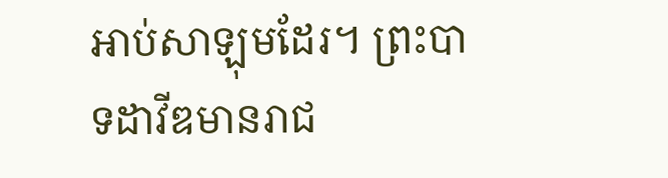អាប់សាឡុមដែរ។ ព្រះបាទដាវីឌមានរាជ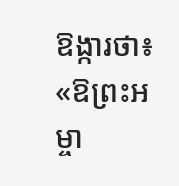ឱង្ការថា៖ «ឱព្រះអម្ចា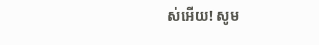ស់អើយ! សូម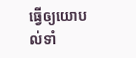ធ្វើឲ្យយោបល់ទាំ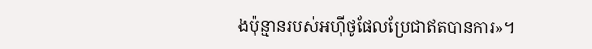ងប៉ុន្មានរបស់អហ៊ីថូផែលប្រែជាឥតបានការ»។